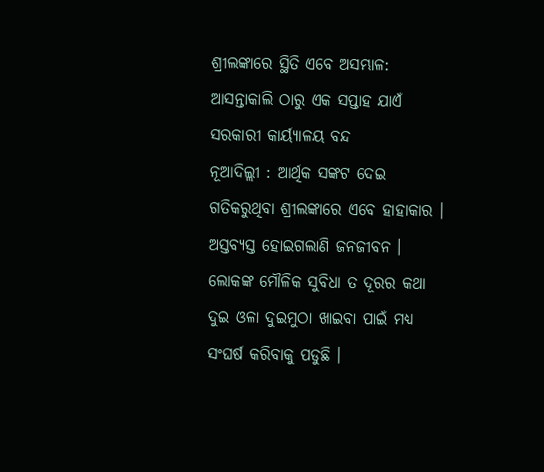ଶ୍ରୀଲଙ୍କାରେ ସ୍ଥିତି ଏବେ ଅସମ୍ଭାଳ: ଆସନ୍ତାକାଲି ଠାରୁ ଏକ ସପ୍ତାହ ଯାଏଁ ସରକାରୀ କାର୍ୟ୍ୟାଳୟ ବନ୍ଦ
ନୂଆଦିଲ୍ଲୀ : ଆର୍ଥିକ ସଙ୍କଟ ଦେଇ ଗତିକରୁଥିବା ଶ୍ରୀଲଙ୍କାରେ ଏବେ ହାହାକାର । ଅସ୍ତବ୍ୟସ୍ତ ହୋଇଗଲାଣି ଜନଜୀବନ । ଲୋକଙ୍କ ମୌଳିକ ସୁବିଧା ତ ଦୂରର କଥା ଦୁଇ ଓଳା ଦୁଇମୁଠା ଖାଇବା ପାଇଁ ମଧ୍ୟ ସଂଘର୍ଷ କରିବାକୁ ପଡୁଛି ।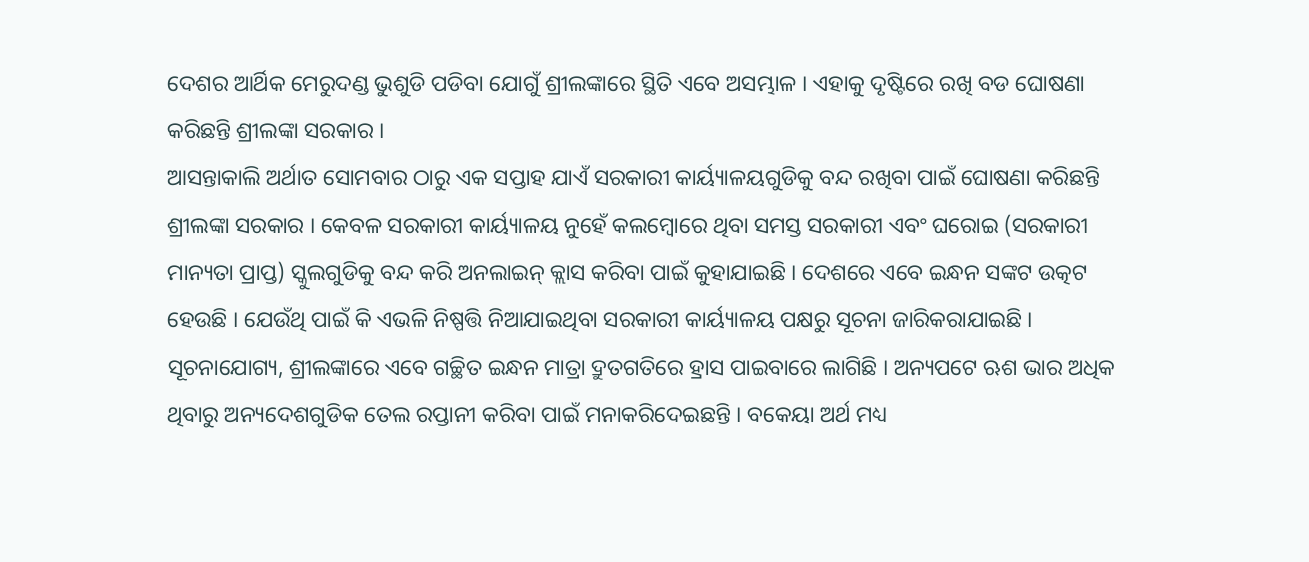ଦେଶର ଆର୍ଥିକ ମେରୁଦଣ୍ଡ ଭୁଶୁଡି ପଡିବା ଯୋଗୁଁ ଶ୍ରୀଲଙ୍କାରେ ସ୍ଥିତି ଏବେ ଅସମ୍ଭାଳ । ଏହାକୁ ଦୃଷ୍ଟିରେ ରଖି ବଡ ଘୋଷଣା କରିଛନ୍ତି ଶ୍ରୀଲଙ୍କା ସରକାର ।
ଆସନ୍ତାକାଲି ଅର୍ଥାତ ସୋମବାର ଠାରୁ ଏକ ସପ୍ତାହ ଯାଏଁ ସରକାରୀ କାର୍ୟ୍ୟାଳୟଗୁଡିକୁ ବନ୍ଦ ରଖିବା ପାଇଁ ଘୋଷଣା କରିଛନ୍ତି ଶ୍ରୀଲଙ୍କା ସରକାର । କେବଳ ସରକାରୀ କାର୍ୟ୍ୟାଳୟ ନୁହେଁ କଲମ୍ବୋରେ ଥିବା ସମସ୍ତ ସରକାରୀ ଏବଂ ଘରୋଇ (ସରକାରୀ ମାନ୍ୟତା ପ୍ରାପ୍ତ) ସ୍କୁଲଗୁଡିକୁ ବନ୍ଦ କରି ଅନଲାଇନ୍ କ୍ଲାସ କରିବା ପାଇଁ କୁହାଯାଇଛି । ଦେଶରେ ଏବେ ଇନ୍ଧନ ସଙ୍କଟ ଉତ୍କଟ ହେଉଛି । ଯେଉଁଥି ପାଇଁ କି ଏଭଳି ନିଷ୍ପତ୍ତି ନିଆଯାଇଥିବା ସରକାରୀ କାର୍ୟ୍ୟାଳୟ ପକ୍ଷରୁ ସୂଚନା ଜାରିକରାଯାଇଛି ।
ସୂଚନାଯୋଗ୍ୟ, ଶ୍ରୀଲଙ୍କାରେ ଏବେ ଗଚ୍ଛିତ ଇନ୍ଧନ ମାତ୍ରା ଦ୍ରୁତଗତିରେ ହ୍ରାସ ପାଇବାରେ ଲାଗିଛି । ଅନ୍ୟପଟେ ଋଶ ଭାର ଅଧିକ ଥିବାରୁ ଅନ୍ୟଦେଶଗୁଡିକ ତେଲ ରପ୍ତାନୀ କରିବା ପାଇଁ ମନାକରିଦେଇଛନ୍ତି । ବକେୟା ଅର୍ଥ ମଧ୍ୟ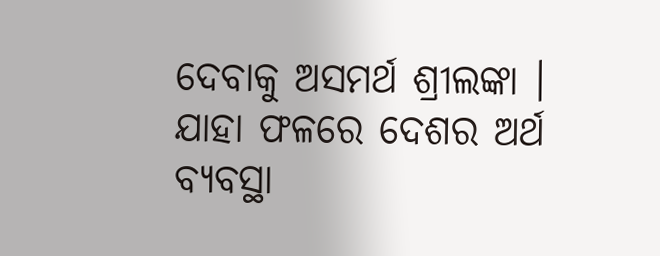ଦେବାକୁ ଅସମର୍ଥ ଶ୍ରୀଲଙ୍କା । ଯାହା ଫଳରେ ଦେଶର ଅର୍ଥ ବ୍ୟବସ୍ଥା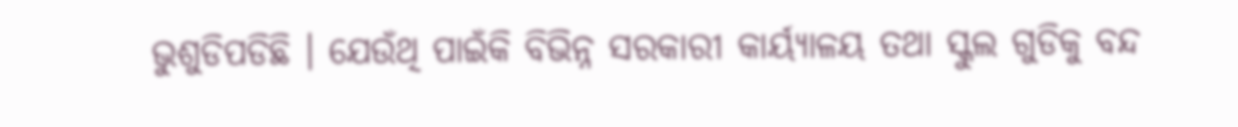ଭୁଶୁଡିପଡିଛି । ଯେଉଁଥି ପାଇଁକି ବିଭିନ୍ନ ସରକାରୀ କାର୍ୟ୍ୟାଳୟ ତଥା ସ୍କୁଲ ଗୁଡିକୁ ବନ୍ଦ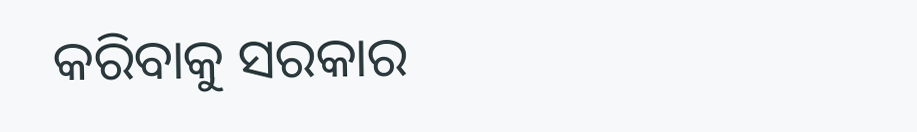କରିବାକୁ ସରକାର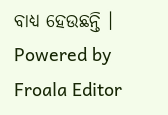ବାଧ୍ୟ ହେଉଛନ୍ତି ।
Powered by Froala Editor